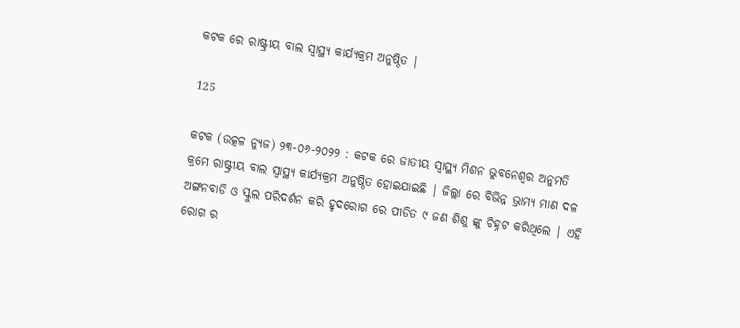କଟକ ରେ ରାଷ୍ଟ୍ରୀୟ ବାଲ ସ୍ୱାସ୍ଥ୍ୟ କାର୍ଯ୍ୟକ୍ରମ ଅନୁଷ୍ଠିତ |

125

କଟକ (ଉତ୍କଳ ନ୍ୟୁଜ) ୨୩-୦୬-୨୦୨୨ : କଟକ ରେ ଜାତୀୟ ସ୍ୱାସ୍ଥ୍ୟ ମିଶନ ଭୁବନେଶ୍ୱର ଅନୁମତି କ୍ରମେ ରାଷ୍ଟ୍ରୀୟ ବାଲ ସ୍ୱାସ୍ଥ୍ୟ କାର୍ଯ୍ୟକ୍ରମ ଅନୁଷ୍ଠିତ ହୋଇଯାଇଛି | ଜିଲ୍ଲା ରେ ବିଭିନ୍ନ ଭ୍ରାମ୍ୟ ମାଣ ଦଳ ଅଙ୍ଗନବାଡି ଓ ସ୍କୁଲ ପରିଦର୍ଶନ କରି ହୃଦରୋଗ ରେ ପୀଡିତ ୯ ଜଣ ଶିଶୁ ଙ୍କୁ ଚିହ୍ନଟ କରିଥିଲେ | ଏହି ରୋଗ ର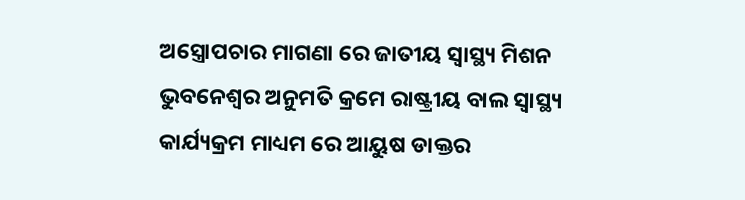ଅସ୍ତ୍ରୋପଚାର ମାଗଣା ରେ ଜାତୀୟ ସ୍ୱାସ୍ଥ୍ୟ ମିଶନ ଭୁବନେଶ୍ୱର ଅନୁମତି କ୍ରମେ ରାଷ୍ଟ୍ରୀୟ ବାଲ ସ୍ୱାସ୍ଥ୍ୟ କାର୍ଯ୍ୟକ୍ରମ ମାଧ୍ୟମ ରେ ଆୟୁଷ ଡାକ୍ତର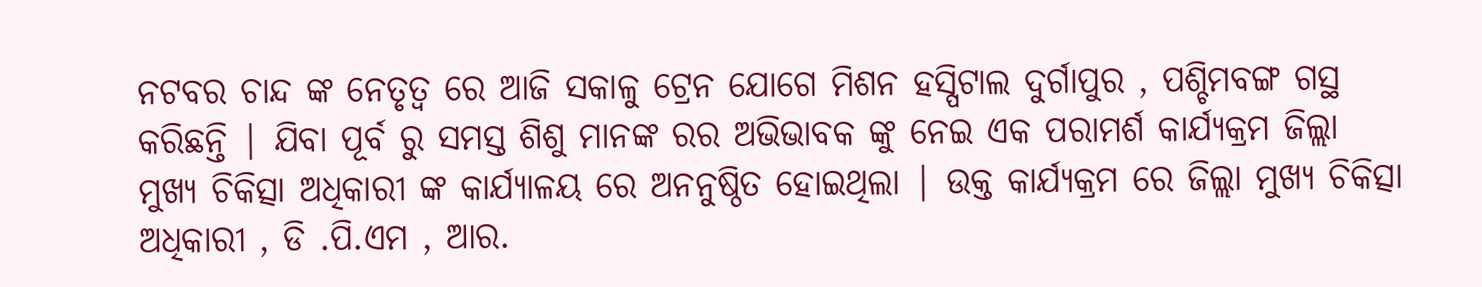ନଟବର ଚାନ୍ଦ ଙ୍କ ନେତୃତ୍ୱ ରେ ଆଜି ସକାଳୁ ଟ୍ରେନ ଯୋଗେ ମିଶନ ହସ୍ପିଟାଲ ଦୁର୍ଗାପୁର , ପଶ୍ଚିମବଙ୍ଗ ଗସ୍ଥ କରିଛନ୍ତି | ଯିବା ପୂର୍ବ ରୁ ସମସ୍ତ ଶିଶୁ ମାନଙ୍କ ରର ଅଭିଭାବକ ଙ୍କୁ ନେଇ ଏକ ପରାମର୍ଶ କାର୍ଯ୍ୟକ୍ରମ ଜିଲ୍ଲା ମୁଖ୍ୟ ଚିକିତ୍ସା ଅଧିକାରୀ ଙ୍କ କାର୍ଯ୍ୟାଳୟ ରେ ଅନନୁଷ୍ଠିତ ହୋଇଥିଲା | ଉକ୍ତ କାର୍ଯ୍ୟକ୍ରମ ରେ ଜିଲ୍ଲା ମୁଖ୍ୟ ଚିକିତ୍ସା ଅଧିକାରୀ , ଡି .ପି.ଏମ , ଆର.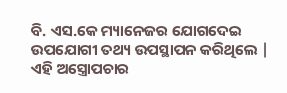ବି. ଏସ.କେ ମ୍ୟାନେଜର ଯୋଗଦେଇ ଉପଯୋଗୀ ତଥ୍ୟ ଉପସ୍ଥାପନ କରିଥିଲେ | ଏହି ଅସ୍ତ୍ରୋପଚାର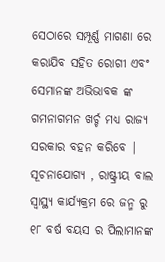ସେଠାରେ ସମ୍ପୂର୍ଣ୍ଣ ମାଗଣା ରେ କରାଯିବ ସହିତ ରୋଗୀ ଏବଂ ସେମାନଙ୍କ ଅଭିଭାବକ ଙ୍କ ଗମନାଗମନ ଖର୍ଚ୍ଚ ମଧ୍ୟ ରାଜ୍ୟ ସରକାର ବହନ କରିବେ | ସୂଚନାଯୋଗ୍ୟ , ରାଷ୍ଟ୍ରୀୟ ବାଲ ସ୍ୱାସ୍ଥ୍ୟ କାର୍ଯ୍ୟକ୍ରମ ରେ ଜନ୍ମ ରୁ ୧୮ ବର୍ଷ ବୟସ ର ପିଲାମାନଙ୍କ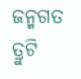ଜନ୍ମଗତ ତ୍ରୁଟି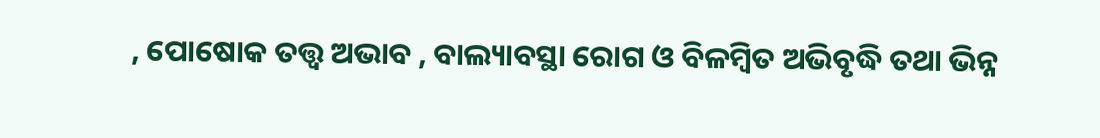, ପୋଷୋକ ତତ୍ତ୍ୱ ଅଭାବ , ବାଲ୍ୟାବସ୍ଥା ରୋଗ ଓ ବିଳମ୍ବିତ ଅଭିବୃଦ୍ଧି ତଥା ଭିନ୍ନ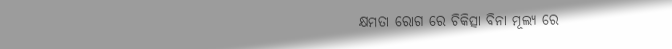କ୍ଷମତା ରୋଗ ରେ ଚିକିତ୍ସା ବିନା ମୂଲ୍ୟ ରେ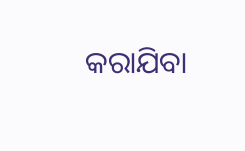କରାଯିବା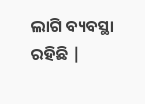ଲାଗି ବ୍ୟବସ୍ଥା ରହିଛି |